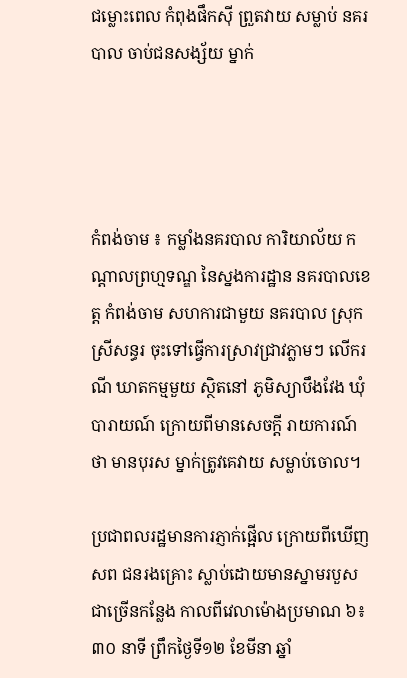ជម្លោះពេល កំពុងផឹកស៊ី ព្រួតវាយ សម្លាប់ នគរបាល ចាប់ជនសង្ស័យ ម្នាក់




កំពង់ចាម ៖ កម្លាំងនគរបាល ការិយាល័យ កណ្តាលព្រហ្មទណ្ឌ នៃស្នងការដ្ឋាន នគរបាលខេត្ត កំពង់ចាម សហការជាមួយ នគរបាល ស្រុកស្រីសន្ធរ ចុះទៅធ្វើការស្រាវជ្រាវភ្លាមៗ លើករណី ឃាតកម្មមួយ ស្ថិតនៅ ភូមិស្យាបឹងវែង ឃុំបារាយណ៍ ក្រោយពីមានសេចក្តី រាយការណ៍ថា មានបុរស ម្នាក់ត្រូវគេវាយ សម្លាប់ចោល។

ប្រជាពលរដ្ឋមានការភ្ញាក់ផ្អើល ក្រោយពីឃើញសព ជនរងគ្រោះ ស្លាប់ដោយមានស្នាមរបួស ជាច្រើនកន្លែង កាលពីវេលាម៉ោងប្រមាណ ៦៖៣០ នាទី ព្រឹកថ្ងៃទី១២ ខែមីនា ឆ្នាំ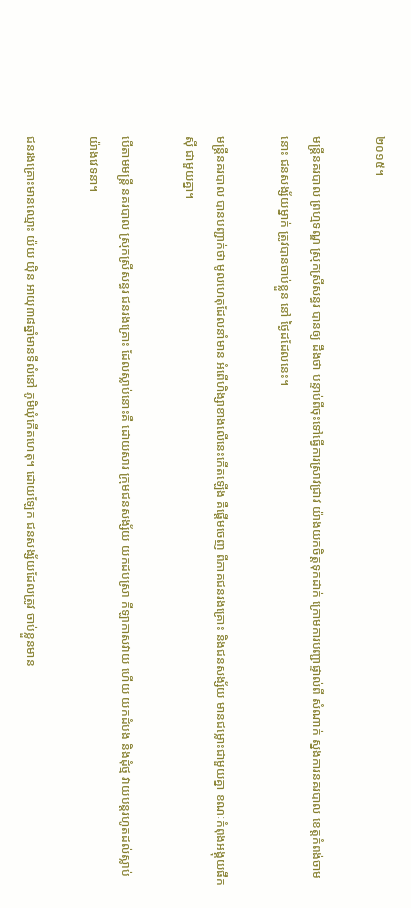២០១៥។

មន្រ្តីនគរបាល ព្រហ្មទណ្ឌ ស្រុកស្រីសន្ធរ បានឲ្យ ដឹងថា បន្ទាប់ពីចុះទៅធ្វើការស្រាវជ្រាវ យ៉ាងយកចិត្តទុកដាក់ ក្រោមការបញ្ជាផ្ទាល់ពី សំណាក់ ស្នងការនគរបាល ខេត្តកំពង់ចាមនោះ ជនសង្ស័យម្នាក់ ត្រូវបានចាប់ខ្លួន នៅ ថ្ងៃដដែលនេះ។

មន្រ្តីនគរបាល បានបញ្ជាក់ថា មូលហេតុដែលនាំមាន អំពើហិង្សាខាងលើនេះកើតឡើង គឺផ្តើមចេញ ពីភាគជនរងគ្រោះ និងជនសង្ស័យ មានជម្លោះជាមួយគ្នា ខណៈកំពុងអង្គុយផឹកស៊ី ជាមួយគ្នា។

បើតាមមន្រ្តី នគរបាល ស្រុកស្រីសន្ធរ ជនរងគ្រោះ ដែលស្លាប់នោះគឺ ដោយសារ ក្រុមជនសង្ស័យ យកដបស្រា កីឡាកាសវាយ ហើយ យកដំបង និងដុំថ្ម វាយបន្តរហូតដល់ស្លាប់ យ៉ាងវេទនា។

ជនរងគ្រោះមានឈ្មោះ យ៉យ យ៉ិន អាយុ៣៨ឆ្នាំមានទីលំនៅ ភូមិឃុំកើតហេតុ។ ដោយឡែក ជនសង្ស័យដែលត្រូវ ចាប់ខ្លួនមាន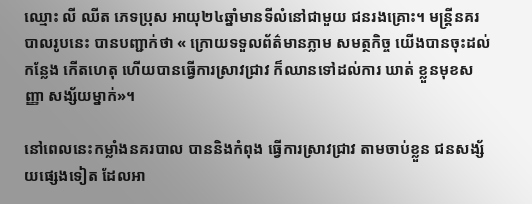ឈ្មោះ លី ឈីត ភេទប្រុស អាយុ២៤ឆ្នាំមានទីលំនៅជាមួយ ជនរងគ្រោះ។ មន្រ្តីនគរបាលរូបនេះ បានបញ្ជាក់ថា « ក្រោយទទួលព័ត៌មានភ្លាម សមត្ថកិច្ច យើងបានចុះដល់កន្លែង កើតហេតុ ហើយបានធ្វើការស្រាវជ្រាវ ក៏ឈានទៅដល់ការ ឃាត់ ខ្លួនមុខសញ្ញា សង្ស័យម្នាក់»។

នៅពេលនេះកម្លាំងនគរបាល បាននិងកំពុង ធ្វើការស្រាវជ្រាវ តាមចាប់ខ្លួន ជនសង្ស័យផ្សេងទៀត ដែលអា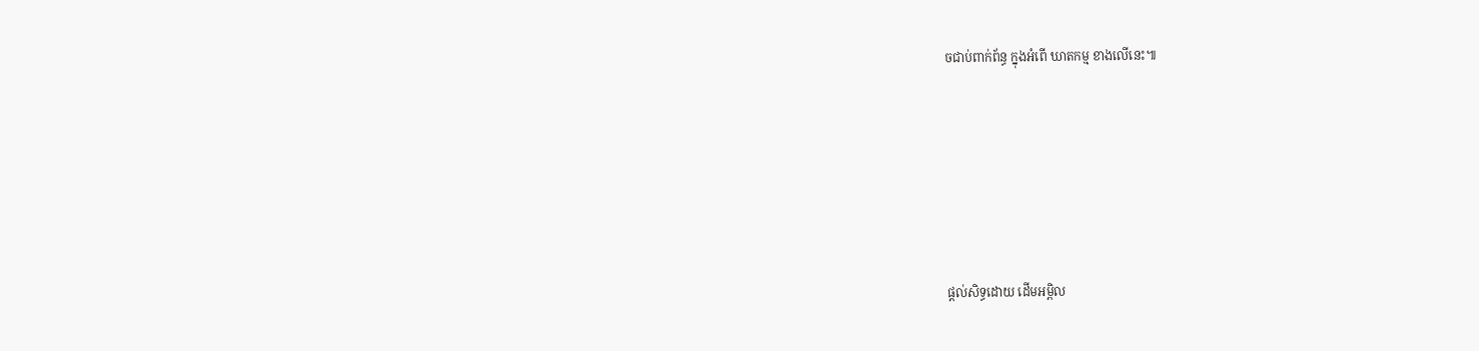ចជាប់ពាក់ព័ន្ធ ក្នុងអំពើ ឃាតកម្ម ខាងលើនេះ៕






ផ្តល់សិទ្ធដោយ ដើមអម្ពិល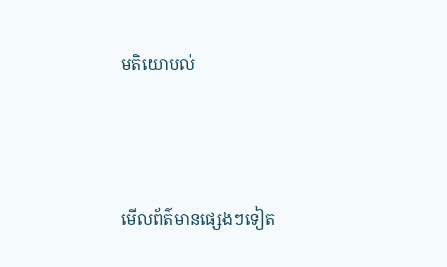មតិយោបល់



មើលព័ត៌មានផ្សេងៗទៀត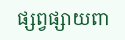ផ្សព្វផ្សាយពា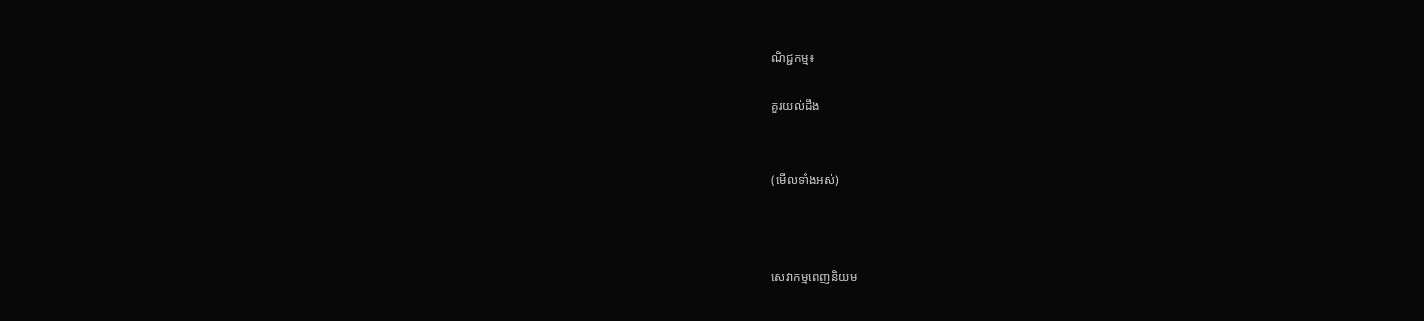ណិជ្ជកម្ម៖

គួរយល់ដឹង


(មើលទាំងអស់)



សេវាកម្មពេញនិយម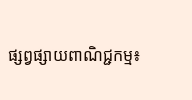ផ្សព្វផ្សាយពាណិជ្ជកម្ម៖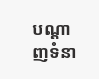បណ្តាញទំនា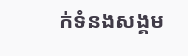ក់ទំនងសង្គម